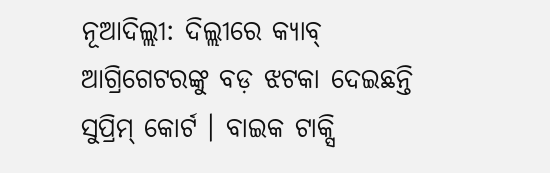ନୂଆଦିଲ୍ଲୀ: ଦିଲ୍ଲୀରେ କ୍ୟାବ୍ ଆଗ୍ରିଗେଟରଙ୍କୁ ବଡ଼ ଝଟକା ଦେଇଛନ୍ତି ସୁପ୍ରିମ୍ କୋର୍ଟ । ବାଇକ ଟାକ୍ସି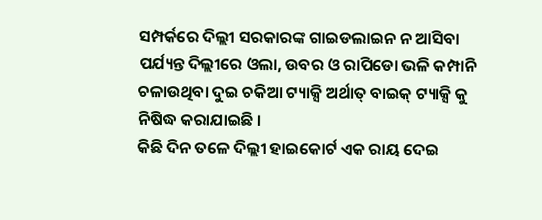ସମ୍ପର୍କରେ ଦିଲ୍ଲୀ ସରକାରଙ୍କ ଗାଇଡଲାଇନ ନ ଆସିବା ପର୍ଯ୍ୟନ୍ତ ଦିଲ୍ଲୀରେ ଓଲା, ଉବର ଓ ରାପିଡୋ ଭଳି କମ୍ପାନି ଚଳାଉଥିବା ଦୁଇ ଚକିଆ ଟ୍ୟାକ୍ସି ଅର୍ଥାତ୍ ବାଇକ୍ ଟ୍ୟାକ୍ସି କୁ ନିଷିଦ୍ଧ କରାଯାଇଛି ।
କିଛି ଦିନ ତଳେ ଦିଲ୍ଲୀ ହାଇକୋର୍ଟ ଏକ ରାୟ ଦେଇ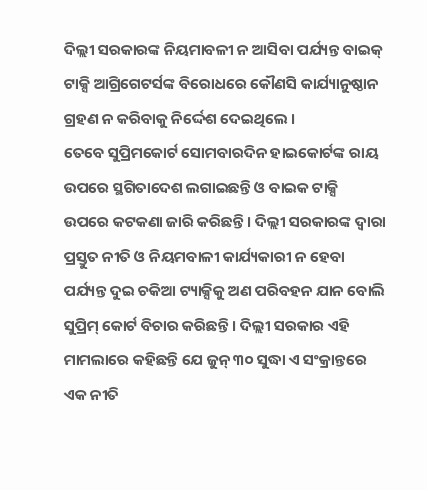ଦିଲ୍ଲୀ ସରକାରଙ୍କ ନିୟମାବଳୀ ନ ଆସିବା ପର୍ଯ୍ୟନ୍ତ ବାଇକ୍ ଟାକ୍ସି ଆଗ୍ରିଗେଟର୍ସଙ୍କ ବିରୋଧରେ କୌଣସି କାର୍ଯ୍ୟାନୁଷ୍ଠାନ ଗ୍ରହଣ ନ କରିବାକୁ ନିର୍ଦ୍ଦେଶ ଦେଇଥିଲେ ।
ତେବେ ସୁପ୍ରିମକୋର୍ଟ ସୋମବାରଦିନ ହାଇକୋର୍ଟଙ୍କ ରାୟ ଉପରେ ସ୍ଥଗିତାଦେଶ ଲଗାଇଛନ୍ତି ଓ ବାଇକ ଟାକ୍ସି ଉପରେ କଟକଣା ଜାରି କରିଛନ୍ତି । ଦିଲ୍ଲୀ ସରକାରଙ୍କ ଦ୍ୱାରା ପ୍ରସ୍ତୁତ ନୀତି ଓ ନିୟମବାଳୀ କାର୍ଯ୍ୟକାରୀ ନ ହେବା ପର୍ଯ୍ୟନ୍ତ ଦୁଇ ଚକିଆ ଟ୍ୟାକ୍ସିକୁ ଅଣ ପରିବହନ ଯାନ ବୋଲି ସୁପ୍ରିମ୍ କୋର୍ଟ ବିଚାର କରିଛନ୍ତି । ଦିଲ୍ଲୀ ସରକାର ଏହି ମାମଲାରେ କହିଛନ୍ତି ଯେ ଜୁନ୍ ୩୦ ସୁଦ୍ଧା ଏ ସଂକ୍ରାନ୍ତରେ ଏକ ନୀତି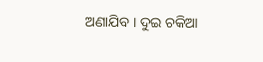ଅଣାଯିବ । ଦୁଇ ଚକିଆ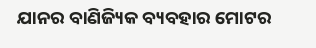ଯାନର ବାଣିଜ୍ୟିକ ବ୍ୟବହାର ମୋଟର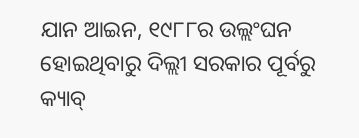ଯାନ ଆଇନ, ୧୯୮୮ର ଉଲ୍ଲଂଘନ ହୋଇଥିବାରୁ ଦିଲ୍ଲୀ ସରକାର ପୂର୍ବରୁ କ୍ୟାବ୍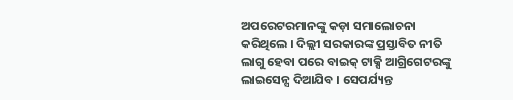ଅପରେଟରମାନଙ୍କୁ କଡ଼ା ସମାଲୋଚନା କରିଥିଲେ । ଦିଲ୍ଲୀ ସରକାରଙ୍କ ପ୍ରସ୍ତାବିତ ନୀତି ଲାଗୁ ହେବା ପରେ ବାଇକ୍ ଟାକ୍ସି ଆଗ୍ରିଗେଟରଙ୍କୁ ଲାଇସେନ୍ସ ଦିଆଯିବ । ସେପର୍ଯ୍ୟନ୍ତ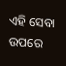ଏହି ସେବା ଉପରେ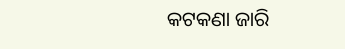କଟକଣା ଜାରି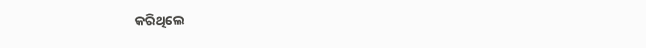କରିଥିଲେ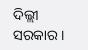ଦିଲ୍ଲୀ ସରକାର ।